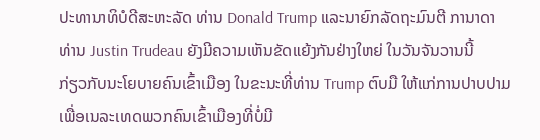ປະທານາທິບໍດີສະຫະລັດ ທ່ານ Donald Trump ແລະນາຍົກລັດຖະມົນຕີ ການາດາ
ທ່ານ Justin Trudeau ຍັງມີຄວາມເຫັນຂັດແຍ້ງກັນຢ່າງໃຫຍ່ ໃນວັນຈັນວານນີ້
ກ່ຽວກັບນະໂຍບາຍຄົນເຂົ້າເມືອງ ໃນຂະນະທີ່ທ່ານ Trump ຕົບມື ໃຫ້ແກ່ການປາບປາມ
ເພື່ອເນລະເທດພວກຄົນເຂົ້າເມືອງທີ່ບໍ່ມີ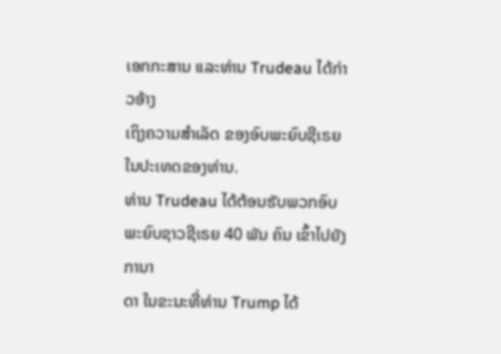ເອກກະສານ ແລະທ່ານ Trudeau ໄດ້ກ່າວອ້າງ
ເຖິງຄວາມສຳເລັດ ຂອງອົບພະຍົບຊີເຣຍ ໃນປະເທດຂອງທ່ານ.
ທ່ານ Trudeau ໄດ້ຕ້ອນຮັບພວກອົບພະຍົບຊາວຊີເຣຍ 40 ພັນ ຄົນ ເຂົ້າໄປຍັງການາ
ດາ ໃນຂະນະທີ່ທ່ານ Trump ໄດ້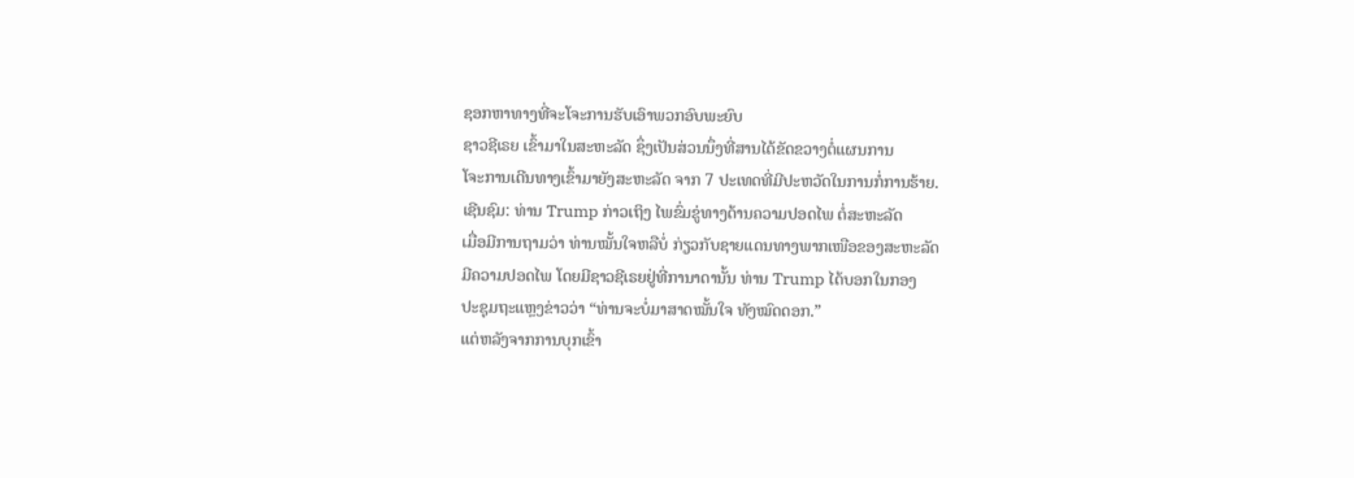ຊອກຫາທາງທີ່ຈະໂຈະການຮັບເອົາພວກອົບພະຍົບ
ຊາວຊີເຣຍ ເຂົ້າມາໃນສະຫະລັດ ຊຶ່ງເປັນສ່ວນນຶ່ງທີ່ສານໄດ້ຂັດຂວາງຕໍ່ແຜນການ
ໂຈະການເດີນທາງເຂົ້າມາຍັງສະຫະລັດ ຈາກ 7 ປະເທດທີ່ມີປະຫວັດໃນການກໍ່ການຮ້າຍ.
ເຊີນຊົມ: ທ່ານ Trump ກ່າວເຖິງ ໄພຂົ່ມຂູ່ທາງດ້ານຄວາມປອດໄພ ຕໍ່ສະຫະລັດ
ເມື່ອມີການຖາມວ່າ ທ່ານໝັ້ນໃຈຫລືບໍ່ ກ່ຽວກັບຊາຍແດນທາງພາກເໜືອຂອງສະຫະລັດ
ມີຄວາມປອດໄພ ໂດຍມີຊາວຊີເຣຍຢູ່ທີ່ການາດານັ້ນ ທ່ານ Trump ໄດ້ບອກໃນກອງ
ປະຊຸມຖະແຫຼງຂ່າວວ່າ “ທ່ານຈະບໍ່ມາສາດໝັ້ນໃຈ ທັງໝົດດອກ.”
ແຕ່ຫລັງຈາກການບຸກເຂົ້າ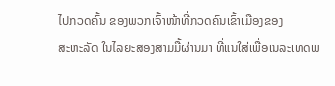ໄປກວດຄົ້ນ ຂອງພວກເຈົ້າໜ້າທີ່ກວດຄົນເຂົ້າເມືອງຂອງ
ສະຫະລັດ ໃນໄລຍະສອງສາມມື້ຜ່ານມາ ທີ່ແນໃສ່ເພື່ອເນລະເທດພ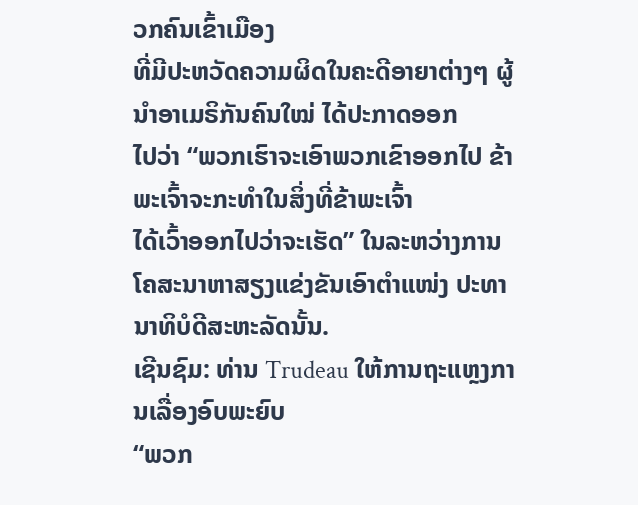ວກຄົນເຂົ້າເມືອງ
ທີ່ມີປະຫວັດຄວາມຜິດໃນຄະດີອາຍາຕ່າງໆ ຜູ້ນຳອາເມຣິກັນຄົນໃໝ່ ໄດ້ປະກາດອອກ
ໄປວ່າ “ພວກເຮົາຈະເອົາພວກເຂົາອອກໄປ ຂ້າພະເຈົ້າຈະກະທຳໃນສິ່ງທີ່ຂ້າພະເຈົ້າ
ໄດ້ເວົ້າອອກໄປວ່າຈະເຮັດ” ໃນລະຫວ່າງການໂຄສະນາຫາສຽງແຂ່ງຂັນເອົາຕຳແໜ່ງ ປະທານາທິບໍດີສະຫະລັດນັ້ນ.
ເຊີນຊົມ: ທ່ານ Trudeau ໃຫ້ການຖະແຫຼງການເລື່ອງອົບພະຍົບ
“ພວກ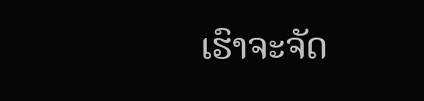ເຮົາຈະຈັດ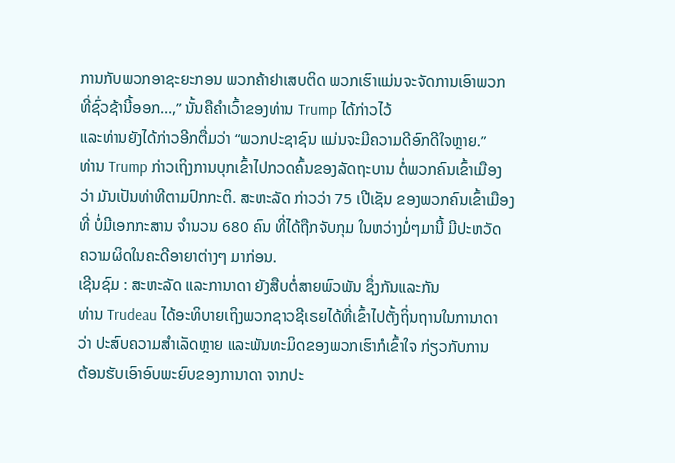ການກັບພວກອາຊະຍະກອນ ພວກຄ້າຢາເສບຕິດ ພວກເຮົາແມ່ນຈະຈັດການເອົາພວກທີ່ຊົ່ວຊ້ານີ້ອອກ...,” ນັ້ນຄືຄຳເວົ້າຂອງທ່ານ Trump ໄດ້ກ່າວໄວ້
ແລະທ່ານຍັງໄດ້ກ່າວອີກຕື່ມວ່າ “ພວກປະຊາຊົນ ແມ່ນຈະມີຄວາມດີອົກດີໃຈຫຼາຍ.”
ທ່ານ Trump ກ່າວເຖິງການບຸກເຂົ້າໄປກວດຄົ້ນຂອງລັດຖະບານ ຕໍ່ພວກຄົນເຂົ້າເມືອງ
ວ່າ ມັນເປັນທ່າທີຕາມປົກກະຕິ. ສະຫະລັດ ກ່າວວ່າ 75 ເປີເຊັນ ຂອງພວກຄົນເຂົ້າເມືອງ
ທີ່ ບໍ່ມີເອກກະສານ ຈຳນວນ 680 ຄົນ ທີ່ໄດ້ຖືກຈັບກຸມ ໃນຫວ່າງມໍ່ໆມານີ້ ມີປະຫວັດ
ຄວາມຜິດໃນຄະດີອາຍາຕ່າງໆ ມາກ່ອນ.
ເຊີນຊົມ : ສະຫະລັດ ແລະການາດາ ຍັງສືບຕໍ່ສາຍພົວພັນ ຊຶ່ງກັນແລະກັນ
ທ່ານ Trudeau ໄດ້ອະທິບາຍເຖິງພວກຊາວຊີເຣຍໄດ້ທີ່ເຂົ້າໄປຕັ້ງຖິ່ນຖານໃນການາດາ
ວ່າ ປະສົບຄວາມສຳເລັດຫຼາຍ ແລະພັນທະມິດຂອງພວກເຮົາກໍເຂົ້າໃຈ ກ່ຽວກັບການ
ຕ້ອນຮັບເອົາອົບພະຍົບຂອງການາດາ ຈາກປະ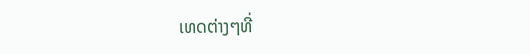ເທດຕ່າງໆທີ່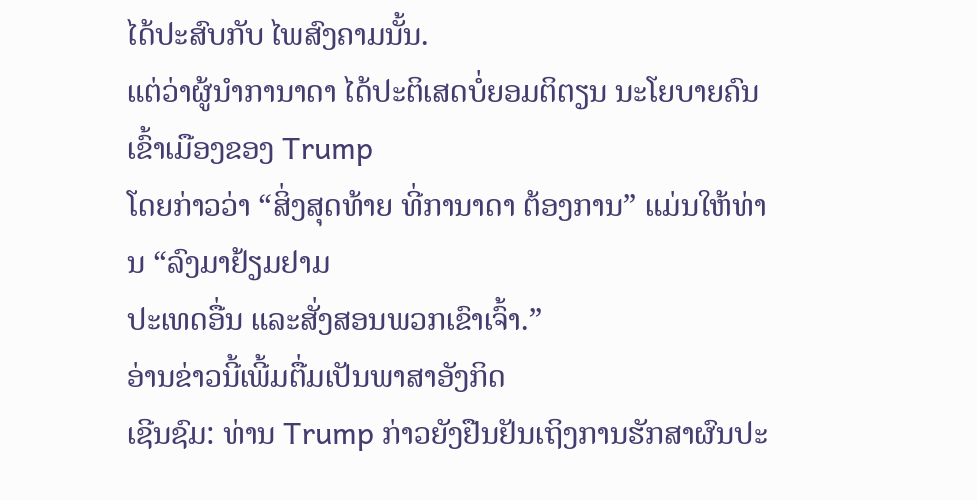ໄດ້ປະສົບກັບ ໄພສົງຄາມນັ້ນ.
ແຕ່ວ່າຜູ້ນຳການາດາ ໄດ້ປະຕິເສດບໍ່ຍອມຕິຕຽນ ນະໂຍບາຍຄົນເຂົ້າເມືອງຂອງ Trump
ໂດຍກ່າວວ່າ “ສິ່ງສຸດທ້າຍ ທີ່ການາດາ ຕ້ອງການ” ແມ່ນໃຫ້ທ່ານ “ລົງມາຢ້ຽມຢາມ
ປະເທດອື່ນ ແລະສັ່ງສອນພວກເຂົາເຈົ້າ.”
ອ່ານຂ່າວນີ້ເພີ້ມຕື່ມເປັນພາສາອັງກິດ
ເຊີນຊົມ: ທ່ານ Trump ກ່າວຍັງຢືນຢັນເຖິງການຮັກສາຜົນປະ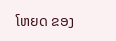ໂຫຍດ ຂອງ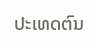ປະເທດຕົນ